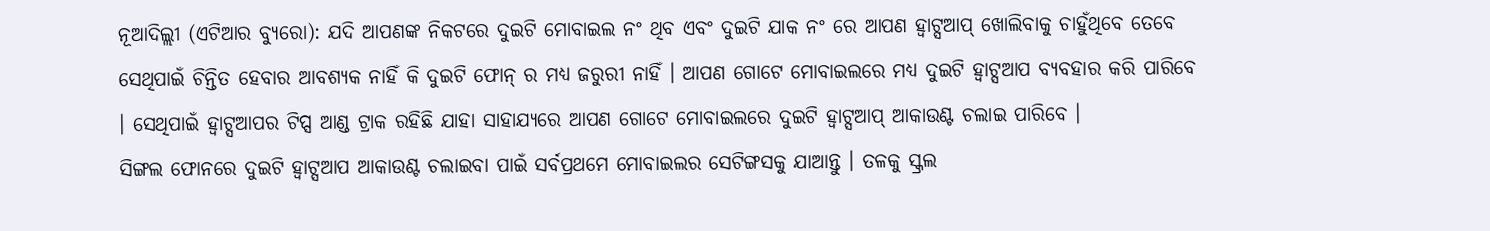ନୂଆଦିଲ୍ଲୀ (ଏଟିଆର ବ୍ୟୁରୋ): ଯଦି ଆପଣଙ୍କ ନିକଟରେ ଦୁଇଟି ମୋବାଇଲ ନଂ ଥିବ ଏବଂ ଦୁଇଟି ଯାକ ନଂ ରେ ଆପଣ ହ୍ୱାଟ୍ସଆପ୍ ଖୋଲିବାକୁ ଚାହୁଁଥିବେ ତେବେ ସେଥିପାଇଁ ଚିନ୍ତିତ ହେବାର ଆବଶ୍ୟକ ନାହିଁ କି ଦୁଇଟି ଫୋନ୍ ର ମଧ୍ୟ ଜରୁରୀ ନାହିଁ । ଆପଣ ଗୋଟେ ମୋବାଇଲରେ ମଧ୍ୟ ଦୁଇଟି ହ୍ୱାଟ୍ସଆପ ବ୍ୟବହାର କରି ପାରିବେ । ସେଥିପାଇଁ ହ୍ୱାଟ୍ସଆପର ଟିପ୍ସ ଆଣ୍ଡ ଟ୍ରାକ ରହିଛି ଯାହା ସାହାଯ୍ୟରେ ଆପଣ ଗୋଟେ ମୋବାଇଲରେ ଦୁଇଟି ହ୍ୱାଟ୍ସଆପ୍ ଆକାଉଣ୍ଟ ଚଲାଇ ପାରିବେ ।
ସିଙ୍ଗଲ ଫୋନରେ ଦୁଇଟି ହ୍ୱାଟ୍ସଆପ ଆକାଉଣ୍ଟ ଚଲାଇବା ପାଇଁ ସର୍ବପ୍ରଥମେ ମୋବାଇଲର ସେଟିଙ୍ଗସକୁ ଯାଆନ୍ତୁ । ତଳକୁ ସ୍କ୍ରଲ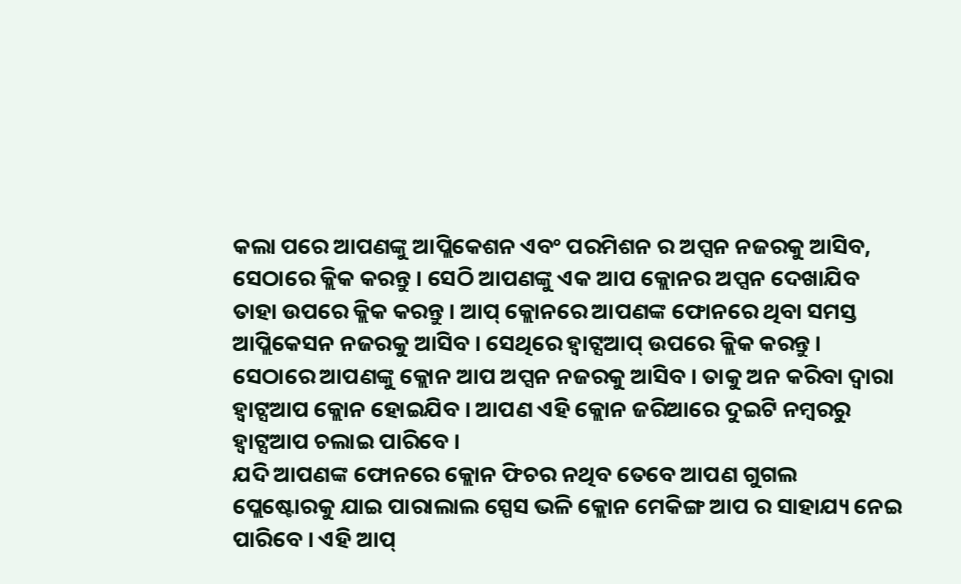କଲା ପରେ ଆପଣଙ୍କୁ ଆପ୍ଲିକେଶନ ଏବଂ ପରମିଶନ ର ଅପ୍ସନ ନଜରକୁ ଆସିବ, ସେଠାରେ କ୍ଲିକ କରନ୍ତୁ । ସେଠି ଆପଣଙ୍କୁ ଏକ ଆପ କ୍ଲୋନର ଅପ୍ସନ ଦେଖାଯିବ ତାହା ଉପରେ କ୍ଲିକ କରନ୍ତୁ । ଆପ୍ କ୍ଲୋନରେ ଆପଣଙ୍କ ଫୋନରେ ଥିବା ସମସ୍ତ ଆପ୍ଲିକେସନ ନଜରକୁ ଆସିବ । ସେଥିରେ ହ୍ୱାଟ୍ସଆପ୍ ଉପରେ କ୍ଲିକ କରନ୍ତୁ । ସେଠାରେ ଆପଣଙ୍କୁ କ୍ଲୋନ ଆପ ଅପ୍ସନ ନଜରକୁ ଆସିବ । ତାକୁ ଅନ କରିବା ଦ୍ୱାରା ହ୍ୱାଟ୍ସଆପ କ୍ଲୋନ ହୋଇଯିବ । ଆପଣ ଏହି କ୍ଲୋନ ଜରିଆରେ ଦୁଇଟି ନମ୍ବରରୁ ହ୍ୱାଟ୍ସଆପ ଚଲାଇ ପାରିବେ ।
ଯଦି ଆପଣଙ୍କ ଫୋନରେ କ୍ଲୋନ ଫିଚର ନଥିବ ତେବେ ଆପଣ ଗୁଗଲ ପ୍ଲେଷ୍ଟୋରକୁ ଯାଇ ପାରାଲାଲ ସ୍ପେସ ଭଳି କ୍ଲୋନ ମେକିଙ୍ଗ ଆପ ର ସାହାଯ୍ୟ ନେଇ ପାରିବେ । ଏହି ଆପ୍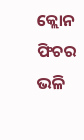କ୍ଲୋନ ଫିଚର ଭଳି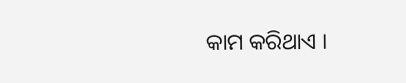କାମ କରିଥାଏ ।